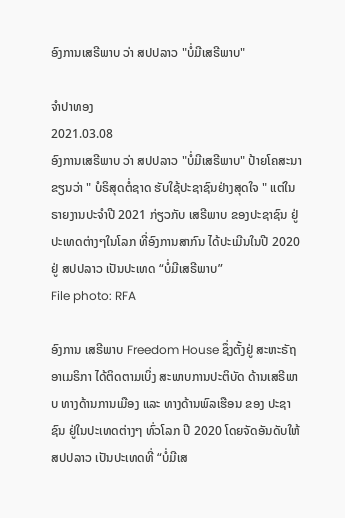ອົງການເສຣີພາບ ວ່າ ສປປລາວ "ບໍ່ມີເສຣີພາບ"

ຈໍາປາທອງ
2021.03.08
ອົງການເສຣີພາບ ວ່າ ສປປລາວ "ບໍ່ມີເສຣີພາບ" ປ້າຍໂຄສະນາຂຽນວ່າ " ບໍຣິສຸດຕໍ່ຊາດ ຮັບໃຊ້ປະຊາຊົນຢ່າງສຸດໃຈ " ແຕ່ໃນຣາຍງານປະຈໍາປີ 2021 ກ່ຽວກັບ ເສຣີພາບ ຂອງປະຊາຊົນ ຢູ່ປະເທດຕ່າງໆໃນໂລກ ທີ່ອົງການສາກົນ ໄດ້ປະເມີນໃນປີ 2020 ຢູ່ ສປປລາວ ເປັນປະເທດ “ບໍ່ມີເສຣີພາບ”
File photo: RFA

ອົງການ ເສຣີພາບ Freedom House ຊຶ່ງຕັ້ງຢູ່ ສະຫະຣັຖ ອາເມຣິກາ ໄດ້ຕິດຕາມເບິ່ງ ສະພາບການປະຕິບັດ ດ້ານເສຣີພາບ ທາງດ້ານການເມືອງ ແລະ ທາງດ້ານພົລເຮືອນ ຂອງ ປະຊາຊົນ ຢູ່ໃນປະເທດຕ່າງໆ ທົ່ວໂລກ ປີ 2020 ໂດຍຈັດອັນດັບໃຫ້ ສປປລາວ ເປັນປະເທດທີ່ “ບໍ່ມີເສ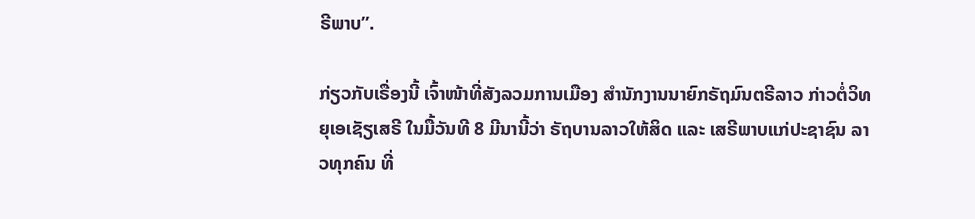ຣີພາບ”.

ກ່ຽວກັບເຣື່ອງນີ້ ເຈົ້າໜ້າທີ່ສັງລວມການເມືອງ ສໍານັກງານນາຍົກຣັຖມົນຕຣີລາວ ກ່າວຕໍ່ວິທຍຸເອເຊັຽເສຣີ ໃນມື້ວັນທີ 8 ມີນານີ້ວ່າ ຣັຖບານລາວໃຫ້ສິດ ແລະ ເສຣີພາບແກ່ປະຊາຊົນ ລາວທຸກຄົນ ທີ່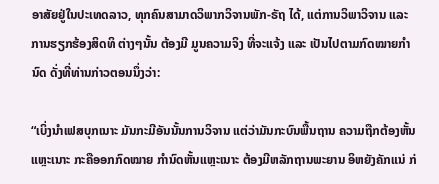ອາສັຍຢູ່ໃນປະເທດລາວ, ທຸກຄົນສາມາດວິພາກວິຈານພັກ-ຣັຖ ໄດ້, ແຕ່ການວິພາວິຈານ ແລະການຮຽກຮ້ອງສິດທິ ຕ່າງໆນັ້ນ ຕ້ອງມີ ມູນຄວາມຈິງ ທີ່ຈະແຈ້ງ ແລະ ເປັນໄປຕາມກົດໝາຍກໍານົດ ດັ່ງທີ່ທ່ານກ່າວຕອນນຶ່ງວ່າ:

“ເບິ່ງນໍາເຟສບຸກເນາະ ມັນກະມີອັນນັ້ນການວິຈານ ແຕ່ວ່າມັນກະບົນພື້ນຖານ ຄວາມຖືກຕ້ອງຫັ້ນແຫຼະເນາະ ກະຄືອອກກົດໝາຍ ກໍານົດຫັ້ນແຫຼະເນາະ ຕ້ອງມີຫລັກຖານພະຍານ ອິຫຍັງຄັກແນ່ ກ່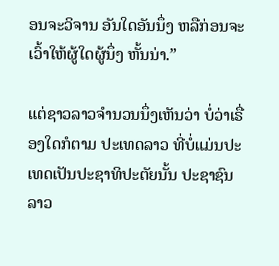ອນຈະວິຈານ ອັນໃດອັນນຶ່ງ ຫລືກ່ອນຈະເວົ້າໃຫ້ຜູ້ໃດຜູ້ນຶ່ງ ຫັ້ນນ່າ.”

ແຕ່ຊາວລາວຈໍານວນນຶ່ງເຫັນວ່າ ບໍ່ວ່າເຣື່ອງໃດກໍຕາມ ປະເທດລາວ ທີ່ບໍ່ແມ່ນປະເທດເປັນປະຊາທິປະຕັຍນັ້ນ ປະຊາຊົນລາວ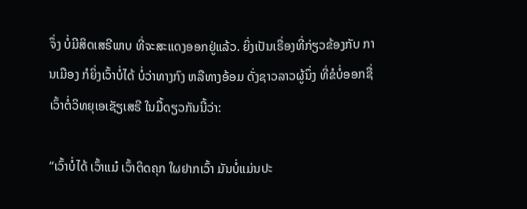ຈຶ່ງ ບໍ່ມີສິດເສຣີພາບ ທີ່ຈະສະແດງອອກຢູ່ແລ້ວ. ຍິ່ງເປັນເຣື່ອງທີ່ກ່ຽວຂ້ອງກັບ ການເມືອງ ກໍຍິ່ງເວົ້າບໍ່ໄດ້ ບໍ່ວ່າທາງກົງ ຫລືທາງອ້ອມ ດັ່ງຊາວລາວຜູ້ນຶ່ງ ທີ່ຂໍບໍ່ອອກຊື່ ເວົ້າຕໍ່ວິທຍຸເອເຊັຽເສຣີ ໃນມື້ດຽວກັນນີ້ວ່າ:

“ເວົ້າບໍ່ໄດ້ ເວົ້າແມ໋ ເວົ້າຕິດຄຸກ ໃຜຢາກເວົ້າ ມັນບໍ່ແມ່ນປະ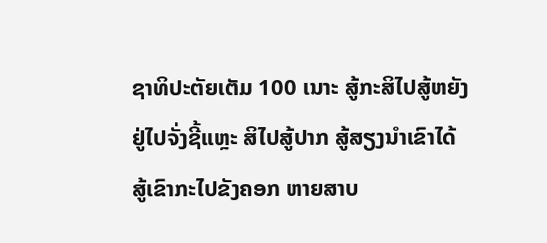ຊາທິປະຕັຍເຕັມ 100 ເນາະ ສູ້ກະສິໄປສູ້ຫຍັງ ຢູ່ໄປຈັ່ງຊີ້ແຫຼະ ສິໄປສູ້ປາກ ສູ້ສຽງນໍາເຂົາໄດ້ ສູ້ເຂົາກະໄປຂັງຄອກ ຫາຍສາບ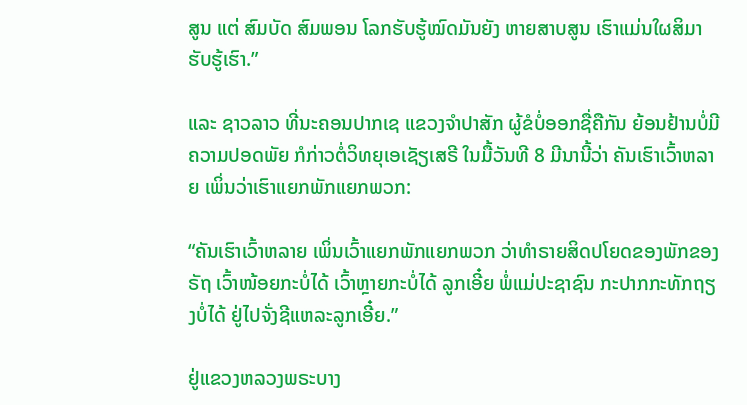ສູນ ແຕ່ ສົມບັດ ສົມພອນ ໂລກຮັບຮູ້ໝົດມັນຍັງ ຫາຍສາບສູນ ເຮົາແມ່ນໃຜສິມາຮັບຮູ້ເຮົາ.”

ແລະ ຊາວລາວ ທີ່ນະຄອນປາກເຊ ແຂວງຈໍາປາສັກ ຜູ້ຂໍບໍ່ອອກຊື່ຄືກັນ ຍ້ອນຢ້ານບໍ່ມີຄວາມປອດພັຍ ກໍກ່າວຕໍ່ວິທຍຸເອເຊັຽເສຣີ ໃນມື້ວັນທີ 8 ມີນານີ້ວ່າ ຄັນເຮົາເວົ້າຫລາຍ ເພິ່ນວ່າເຮົາແຍກພັກແຍກພວກ:

“ຄັນເຮົາເວົ້າຫລາຍ ເພິ່ນເວົ້າແຍກພັກແຍກພວກ ວ່າທໍາຣາຍສິດປໂຍດຂອງພັກຂອງຣັຖ ເວົ້າໜ້ອຍກະບໍ່ໄດ້ ເວົ້າຫຼາຍກະບໍ່ໄດ້ ລູກເອີ໋ຍ ພໍ່ແມ່ປະຊາຊົນ ກະປາກກະທັກຖຽງບໍ່ໄດ້ ຢູ່ໄປຈັ່ງຊີແຫລະລູກເອີ໋ຍ.”

ຢູ່ແຂວງຫລວງພຣະບາງ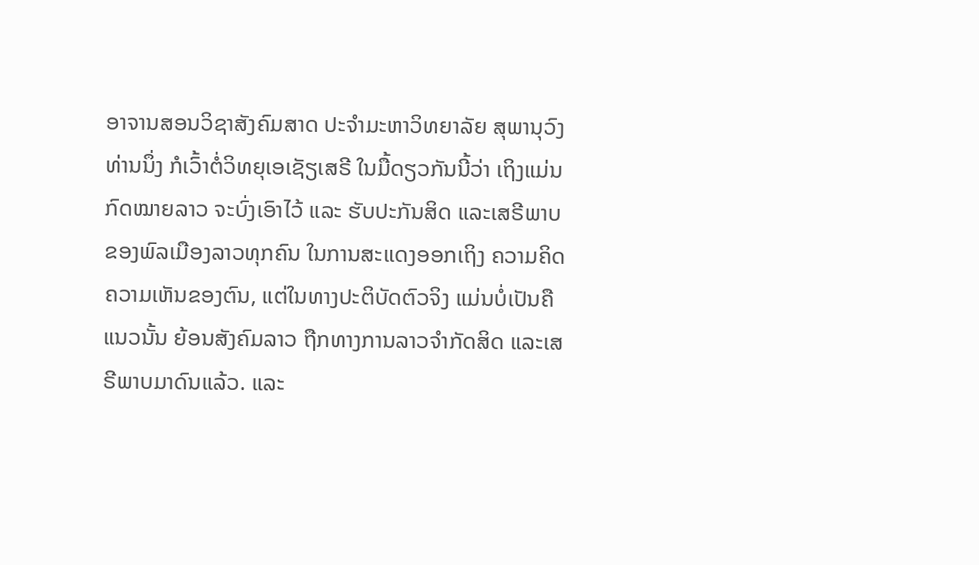ອາຈານສອນວິຊາສັງຄົມສາດ ປະຈໍາມະຫາວິທຍາລັຍ ສຸພານຸວົງ ທ່ານນຶ່ງ ກໍເວົ້າຕໍ່ວິທຍຸເອເຊັຽເສຣີ ໃນມື້ດຽວກັນນີ້ວ່າ ເຖິງແມ່ນ ກົດໝາຍລາວ ຈະບົ່ງເອົາໄວ້ ແລະ ຮັບປະກັນສິດ ແລະເສຣີພາບ ຂອງພົລເມືອງລາວທຸກຄົນ ໃນການສະແດງອອກເຖິງ ຄວາມຄິດຄວາມເຫັນຂອງຕົນ, ແຕ່ໃນທາງປະຕິບັດຕົວຈິງ ແມ່ນບໍ່ເປັນຄືແນວນັ້ນ ຍ້ອນສັງຄົມລາວ ຖືກທາງການລາວຈໍາກັດສິດ ແລະເສຣີພາບມາດົນແລ້ວ. ແລະ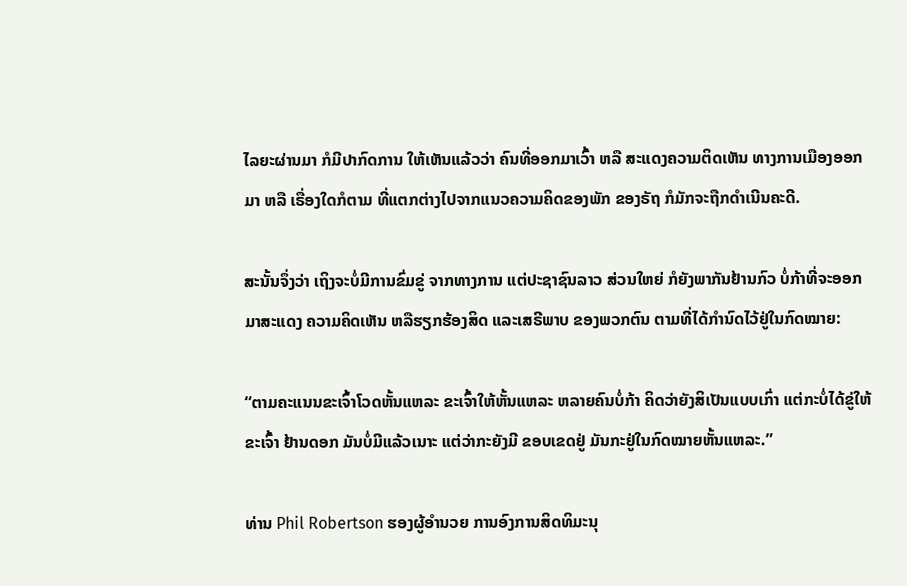ໄລຍະຜ່ານມາ ກໍມີປາກົດການ ໃຫ້ເຫັນແລ້ວວ່າ ຄົນທີ່ອອກມາເວົ້າ ຫລື ສະແດງຄວາມຕິດເຫັນ ທາງການເມືອງອອກມາ ຫລື ເຣື່ອງໃດກໍຕາມ ທີ່ແຕກຕ່າງໄປຈາກແນວຄວາມຄິດຂອງພັກ ຂອງຣັຖ ກໍມັກຈະຖືກດໍາເນີນຄະດີ.

ສະນັ້ນຈຶ່ງວ່າ ເຖິງຈະບໍ່ມີການຂົ່ມຂູ່ ຈາກທາງການ ແຕ່ປະຊາຊົນລາວ ສ່ວນໃຫຍ່ ກໍຍັງພາກັນຢ້ານກົວ ບໍ່ກ້າທີ່ຈະອອກມາສະແດງ ຄວາມຄິດເຫັນ ຫລືຮຽກຮ້ອງສິດ ແລະເສຣີພາບ ຂອງພວກຕົນ ຕາມທີ່ໄດ້ກໍານົດໄວ້ຢູ່ໃນກົດໝາຍ:

“ຕາມຄະແນນຂະເຈົ້າໂວດຫັ້ນແຫລະ ຂະເຈົ້າໃຫ້ຫັ້ນແຫລະ ຫລາຍຄົນບໍ່ກ້າ ຄິດວ່າຍັງສິເປັນແບບເກົ່າ ແຕ່ກະບໍ່ໄດ້ຂູ່ໃຫ້ຂະເຈົ້າ ຢ້ານດອກ ມັນບໍ່ມີແລ້ວເນາະ ແຕ່ວ່າກະຍັງມີ ຂອບເຂດຢູ່ ມັນກະຢູ່ໃນກົດໝາຍຫັ້ນແຫລະ.”

ທ່ານ Phil Robertson ຮອງຜູ້ອໍານວຍ ການອົງການສິດທິມະນຸ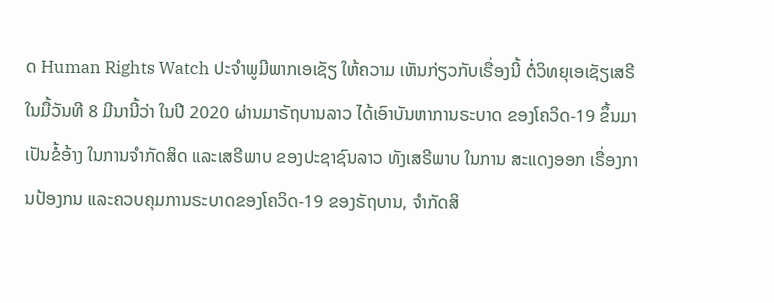ດ Human Rights Watch ປະຈໍາພູມີພາກເອເຊັຽ ໃຫ້ຄວາມ ເຫັນກ່ຽວກັບເຣື່ອງນີ້ ຕໍ່ວິທຍຸເອເຊັຽເສຣີ ໃນມື້ວັນທີ 8 ມີນານີ້ວ່າ ໃນປີ 2020 ຜ່ານມາຣັຖບານລາວ ໄດ້ເອົາບັນຫາການຣະບາດ ຂອງໂຄວິດ-19 ຂຶ້ນມາເປັນຂໍ້ອ້າງ ໃນການຈໍາກັດສິດ ແລະເສຣີພາບ ຂອງປະຊາຊົນລາວ ທັງເສຣີພາບ ໃນການ ສະແດງອອກ ເຣື່ອງການປ້ອງກນ ແລະຄວບຄຸມການຣະບາດຂອງໂຄວິດ-19 ຂອງຣັຖບານ, ຈໍາກັດສິ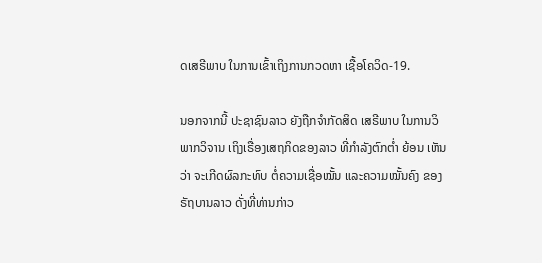ດເສຣີພາບ ໃນການເຂົ້າເຖິງການກວດຫາ ເຊື້ອໂຄວິດ-19.

ນອກຈາກນີ້ ປະຊາຊົນລາວ ຍັງຖືກຈໍາກັດສິດ ເສຣີພາບ ໃນການວິພາກວິຈານ ເຖິງເຣື່ອງເສຖກິດຂອງລາວ ທີ່ກໍາລັງຕົກຕໍ່າ ຍ້ອນ ເຫັນວ່າ ຈະເກີດຜົລກະທົບ ຕໍ່ຄວາມເຊື່ອໝັ້ນ ແລະຄວາມໝັ້ນຄົງ ຂອງຣັຖບານລາວ ດັ່ງທີ່ທ່ານກ່າວ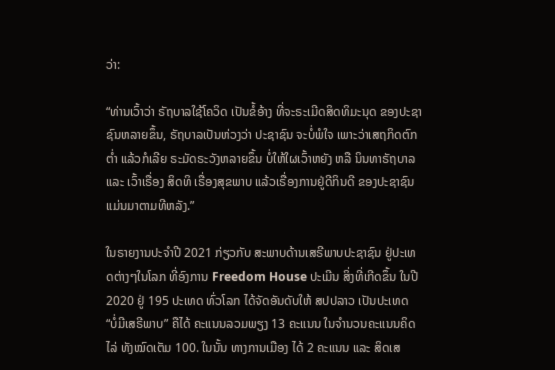ວ່າ:

“ທ່ານເວົ້າວ່າ ຣັຖບາລໃຊ້ໂຄວິດ ເປັນຂໍ້ອ້າງ ທີ່ຈະຣະເມີດສິດທິມະນຸດ ຂອງປະຊາຊົນຫລາຍຂຶ້ນ, ຣັຖບາລເປັນຫ່ວງວ່າ ປະຊາຊົນ ຈະບໍ່ພໍໃຈ ເພາະວ່າເສຖກິດຕົກຕໍ່າ ແລ້ວກໍເລີຍ ຣະມັດຣະວັງຫລາຍຂຶ້ນ ບໍ່ໃຫ້ໃຜເວົ້າຫຍັງ ຫລື ນິນທາຣັຖບາລ ແລະ ເວົ້າເຣື່ອງ ສິດທິ ເຣື່ອງສຸຂພາບ ແລ້ວເຣື່ອງການຢູ່ດີກິນດີ ຂອງປະຊາຊົນ ແມ່ນມາຕາມທີຫລັງ.”

ໃນຣາຍງານປະຈໍາປີ 2021 ກ່ຽວກັບ ສະພາບດ້ານເສຣີພາບປະຊາຊົນ ຢູ່ປະເທດຕ່າງໆໃນໂລກ ທີ່ອົງການ Freedom House ປະເມີນ ສິ່ງທີ່ເກີດຂຶ້ນ ໃນປີ 2020 ຢູ່ 195 ປະເທດ ທົ່ວໂລກ ໄດ້ຈັດອັນດັບໃຫ້ ສປປລາວ ເປັນປະເທດ “ບໍ່ມີເສຣີພາບ” ຄືໄດ້ ຄະແນນລວມພຽງ 13 ຄະແນນ ໃນຈໍານວນຄະແນນຄິດໄລ່ ທັງໝົດເຕັມ 100. ໃນນັ້ນ ທາງການເມືອງ ໄດ້ 2 ຄະແນນ ແລະ ສິດເສ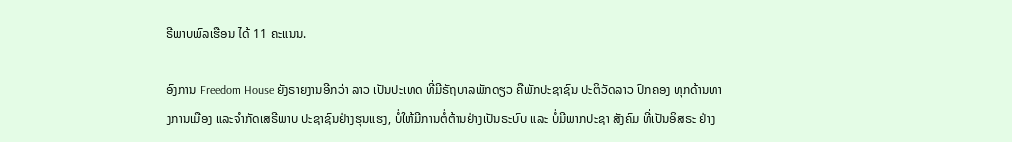ຣີພາບພົລເຮືອນ ໄດ້ 11 ຄະແນນ.

ອົງການ Freedom House ຍັງຣາຍງານອີກວ່າ ລາວ ເປັນປະເທດ ທີ່ມີຣັຖບາລພັກດຽວ ຄືພັກປະຊາຊົນ ປະຕິວັດລາວ ປົກຄອງ ທຸກດ້ານທາງການເມືອງ ແລະຈໍາກັດເສຣີພາບ ປະຊາຊົນຢ່າງຮຸນແຮງ, ບໍ່ໃຫ້ມີການຕໍ່ຕ້ານຢ່າງເປັນຣະບົບ ແລະ ບໍ່ມີພາກປະຊາ ສັງຄົມ ທີ່ເປັນອິສຣະ ຢ່າງ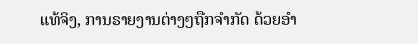ແທ້ຈິງ, ການຣາຍງານຕ່າງໆຖືກຈໍາກັດ ດ້ວຍອໍາ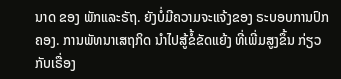ນາດ ຂອງ ພັກແລະຣັຖ. ຍັງບໍ່ມີຄວາມຈະແຈ້ງຂອງ ຣະບອບການປົກຄອງ. ການພັທນາເສຖກິດ ນໍາໄປສູ້ຂໍ້ຂັດແຍ້ງ ທີ່ເພີ່ມສູງຂຶ້ນ ກ່ຽວກັບເຣື່ອງ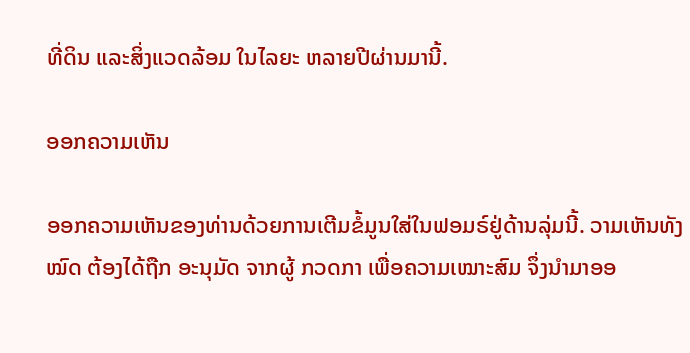ທີ່ດິນ ແລະສິ່ງແວດລ້ອມ ໃນໄລຍະ ຫລາຍປີຜ່ານມານີ້.

ອອກຄວາມເຫັນ

ອອກຄວາມເຫັນຂອງທ່ານດ້ວຍການເຕີມຂໍ້ມູນໃສ່ໃນຟອມຣ໌ຢູ່ດ້ານລຸ່ມນີ້. ວາມເຫັນທັງໝົດ ຕ້ອງໄດ້ຖືກ ອະນຸມັດ ຈາກຜູ້ ກວດກາ ເພື່ອຄວາມເໝາະສົມ ຈຶ່ງນໍາມາອອ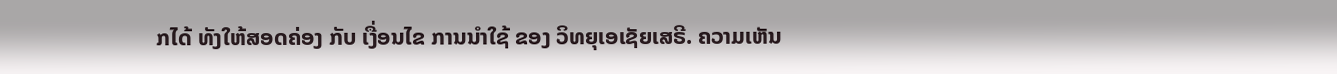ກໄດ້ ທັງໃຫ້ສອດຄ່ອງ ກັບ ເງື່ອນໄຂ ການນຳໃຊ້ ຂອງ ວິທຍຸເອເຊັຍເສຣີ. ຄວາມເຫັນ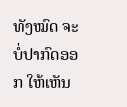ທັງໝົດ ຈະບໍ່ປາກົດອອກ ໃຫ້ເຫັນ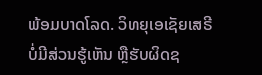ພ້ອມບາດໂລດ. ວິທຍຸເອເຊັຍເສຣີ ບໍ່ມີສ່ວນຮູ້ເຫັນ ຫຼືຮັບຜິດຊ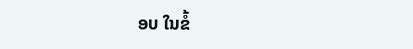ອບ ໃນຂໍ້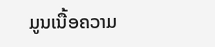ມູນເນື້ອຄວາມ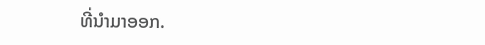ທີ່ນໍາມາອອກ.